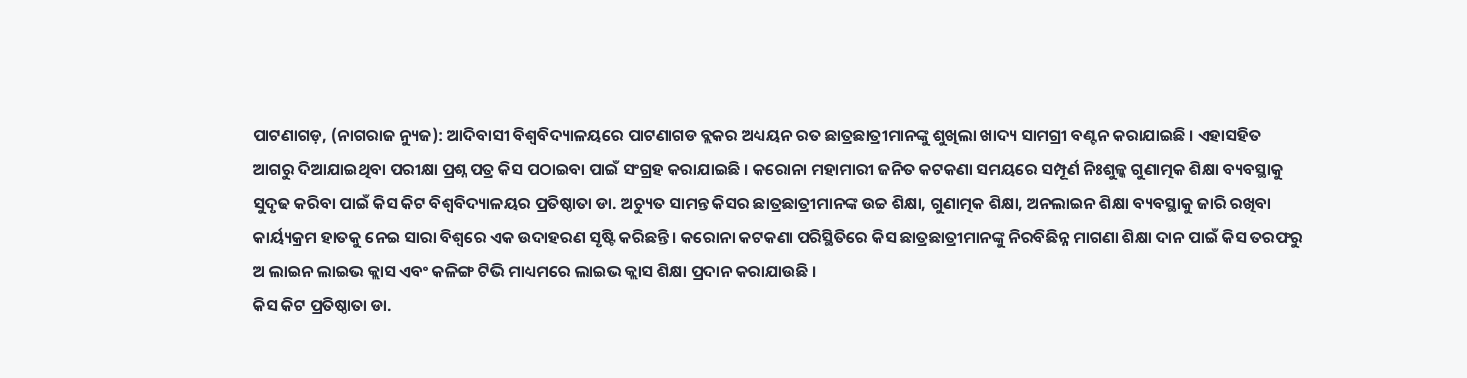ପାଟଣାଗଡ଼, (ନାଗରାଜ ନ୍ୟୁଜ): ଆଦିବାସୀ ବିଶ୍ୱବିଦ୍ୟାଳୟରେ ପାଟଣାଗଡ ବ୍ଲକର ଅଧ୍ୟୟନ ରତ ଛାତ୍ରଛାତ୍ରୀମାନଙ୍କୁ ଶୁଖିଲା ଖାଦ୍ୟ ସାମଗ୍ରୀ ବଣ୍ଟନ କରାଯାଇଛି । ଏହାସହିତ ଆଗରୁ ଦିଆଯାଇଥିବା ପରୀକ୍ଷା ପ୍ରଶ୍ନ ପତ୍ର କିସ ପଠାଇବା ପାଇଁ ସଂଗ୍ରହ କରାଯାଇଛି । କରୋନା ମହାମାରୀ ଜନିତ କଟକଣା ସମୟରେ ସମ୍ପୂର୍ଣ ନିଃଶୁଳ୍କ ଗୁଣାତ୍ମକ ଶିକ୍ଷା ବ୍ୟବସ୍ଥାକୁ ସୁଦୃଢ କରିବା ପାଇଁ କିସ କିଟ ବିଶ୍ୱବିଦ୍ୟାଳୟର ପ୍ରତିଷ୍ଠାତା ଡା. ଅଚ୍ୟୁତ ସାମନ୍ତ କିସର ଛାତ୍ରଛାତ୍ରୀମାନଙ୍କ ଉଚ୍ଚ ଶିକ୍ଷା, ଗୁଣାତ୍ମକ ଶିକ୍ଷା, ଅନଲାଇନ ଶିକ୍ଷା ବ୍ୟବସ୍ଥାକୁ ଜାରି ରଖିବା କାର୍ୟ୍ୟକ୍ରମ ହାତକୁ ନେଇ ସାରା ବିଶ୍ୱରେ ଏକ ଉଦାହରଣ ସୃଷ୍ଟି କରିଛନ୍ତି । କରୋନା କଟକଣା ପରିସ୍ଥିତିରେ କିସ ଛାତ୍ରଛାତ୍ରୀମାନଙ୍କୁ ନିରବିଛିନ୍ନ ମାଗଣା ଶିକ୍ଷା ଦାନ ପାଇଁ କିସ ତରଫରୁ ଅ ଲାଇନ ଲାଇଭ କ୍ଲାସ ଏବଂ କଳିଙ୍ଗ ଟିଭି ମାଧ୍ୟମରେ ଲାଇଭ କ୍ଲାସ ଶିକ୍ଷା ପ୍ରଦାନ କରାଯାଉଛି ।
କିସ କିଟ ପ୍ରତିଷ୍ଠାତା ଡା.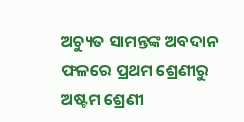ଅଚ୍ୟୁତ ସାମନ୍ତଙ୍କ ଅବଦାନ ଫଳରେ ପ୍ରଥମ ଶ୍ରେଣୀରୁ ଅଷ୍ଟମ ଶ୍ରେଣୀ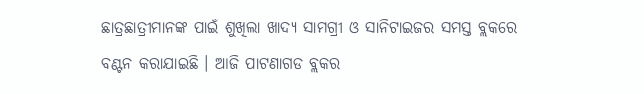ଛାତ୍ରଛାତ୍ରୀମାନଙ୍କ ପାଇଁ ଶୁଖିଲା ଖାଦ୍ୟ ସାମଗ୍ରୀ ଓ ସାନିଟାଇଜର ସମସ୍ତ ବ୍ଲକରେ ବଣ୍ଟନ କରାଯାଇଛି । ଆଜି ପାଟଣାଗଡ ବ୍ଲକର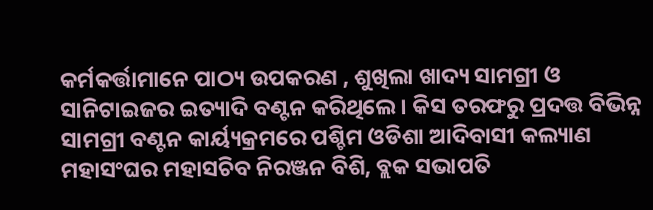କର୍ମକର୍ତ୍ତାମାନେ ପାଠ୍ୟ ଉପକରଣ , ଶୁଖିଲା ଖାଦ୍ୟ ସାମଗ୍ରୀ ଓ ସାନିଟାଇଜର ଇତ୍ୟାଦି ବଣ୍ଟନ କରିଥିଲେ । କିସ ତରଫରୁ ପ୍ରଦତ୍ତ ବିଭିନ୍ନ ସାମଗ୍ରୀ ବଣ୍ଟନ କାର୍ୟ୍ୟକ୍ରମରେ ପଶ୍ଚିମ ଓଡିଶା ଆଦିବାସୀ କଲ୍ୟାଣ ମହାସଂଘର ମହାସଚିବ ନିରଞ୍ଜନ ବିଶି, ବ୍ଲକ ସଭାପତି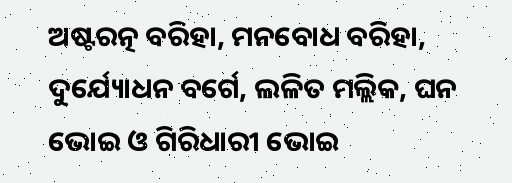ଅଷ୍ଟରତ୍ନ ବରିହା, ମନବୋଧ ବରିହା, ଦୁର୍ଯ୍ୟୋଧନ ବର୍ଗେ, ଲଳିତ ମଲ୍ଲିକ, ଘନ ଭୋଇ ଓ ଗିରିଧାରୀ ଭୋଇ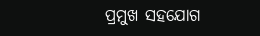ପ୍ରମୁଖ ସହଯୋଗ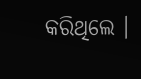କରିଥିଲେ ।